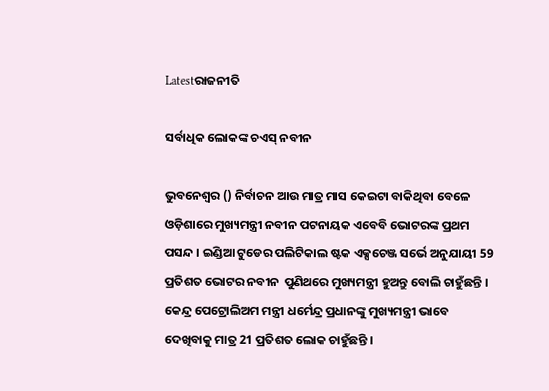Latestରାଜନୀତି

ସର୍ବାଧିକ ଲୋକଙ୍କ ଚଏସ୍ ନବୀନ

ଭୁବନେଶ୍ୱର () ନିର୍ବାଚନ ଆଉ ମାତ୍ର ମାସ କେଇଟା ବାକିଥିବା ବେଳେ ଓଡ଼ିଶାରେ ମୁଖ୍ୟମନ୍ତ୍ରୀ ନବୀନ ପଟନାୟକ ଏବେବି ଭୋଟରଙ୍କ ପ୍ରଥମ ପସନ୍ଦ । ଇଣ୍ଡିଆ ଟୁଡେର ପଲିଟିକାଲ ଷ୍ଟକ ଏକ୍ସଚେଞ୍ଜ ସର୍ଭେ ଅନୁଯାୟୀ 59 ପ୍ରତିଶତ ଭୋଟର ନବୀନ  ପୁଣିଥରେ ମୁଖ୍ୟମନ୍ତ୍ରୀ ହୁଅନ୍ତୁ ବୋଲି ଚାହୁଁଛନ୍ତି । କେନ୍ଦ୍ର ପେଟ୍ରୋଲିଅମ ମନ୍ତ୍ରୀ ଧର୍ମେନ୍ଦ୍ର ପ୍ରଧାନଙ୍କୁ ମୁଖ୍ୟମନ୍ତ୍ରୀ ଭାବେ ଦେଖିବାକୁ ମାତ୍ର 21 ପ୍ରତିଶତ ଲୋକ ଚାହୁଁଛନ୍ତି ।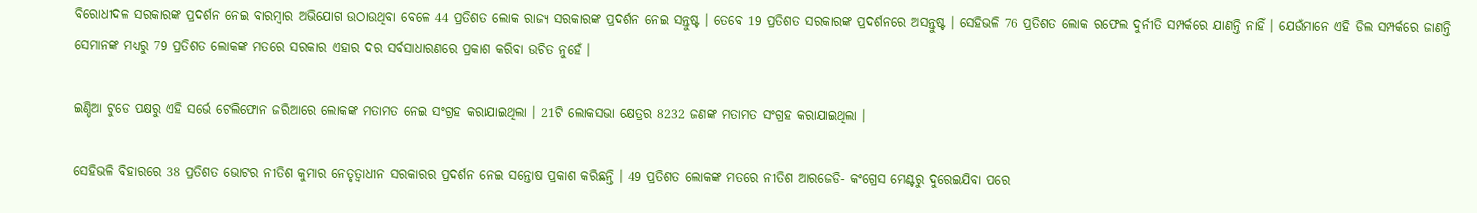ବିରୋଧୀଦଳ ସରକାରଙ୍କ ପ୍ରଦର୍ଶନ ନେଇ ବାରମ୍ବାର ଅଭିଯୋଗ ଉଠାଉଥିବା ବେଳେ 44 ପ୍ରତିଶତ ଲୋକ ରାଜ୍ୟ ସରକାରଙ୍କ ପ୍ରଦର୍ଶନ ନେଇ ସନ୍ତୁଷ୍ଟ । ତେବେ 19 ପ୍ରତିଶତ ସରକାରଙ୍କ ପ୍ରଦର୍ଶନରେ ଅସନ୍ତୁଷ୍ଟ । ସେହିଭଳି 76 ପ୍ରତିଶତ ଲୋକ ରଫେଲ ଦୁର୍ନୀତି ସମ୍ପର୍କରେ ଯାଣନ୍ତି ନାହିଁ । ଯେଉଁମାନେ ଏହି ଡିଲ ସମ୍ପର୍କରେ ଜାଣନ୍ତି ସେମାନଙ୍କ ମଧ୍ୟରୁ 79 ପ୍ରତିଶତ ଲୋକଙ୍କ ମତରେ ସରକାର ଏହାର ଦର ସର୍ବସାଧାରଣରେ ପ୍ରକାଶ କରିବା ଉଚିତ ନୁହେଁ ।

ଇଣ୍ଡିଆ ଟୁଡେ ପକ୍ଷରୁ ଏହି ସର୍ଭେ ଟେଲିଫୋନ ଜରିଆରେ ଲୋକଙ୍କ ମତାମତ ନେଇ ସଂଗ୍ରହ କରାଯାଇଥିଲା । 21ଟି ଲୋକସଭା କ୍ଷେତ୍ରର 8232 ଜଣଙ୍କ ମତାମତ ସଂଗ୍ରହ କରାଯାଇଥିଲା ।

ସେହିଭଳି ବିହାରରେ 38 ପ୍ରତିଶତ ଭୋଟର ନୀତିଶ କୁମାର ନେତୃତ୍ୱାଧୀନ ସରକାରର ପ୍ରଦର୍ଶନ ନେଇ ସନ୍ତୋଷ ପ୍ରକାଶ କରିଛନ୍ତି । 49 ପ୍ରତିଶତ ଲୋକଙ୍କ ମତରେ ନୀତିଶ ଆରଜେଡି- କଂଗ୍ରେସ ମେଣ୍ଟରୁ ଦୁରେଇଯିବା ପରେ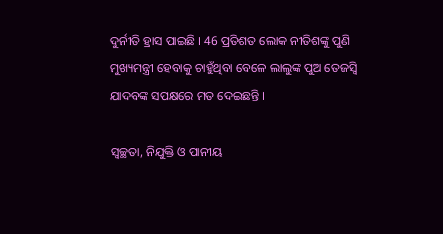ଦୁର୍ନୀତି ହ୍ରାସ ପାଇଛି । 46 ପ୍ରତିଶତ ଲୋକ ନୀତିଶଙ୍କୁ ପୁଣି ମୁଖ୍ୟମନ୍ତ୍ରୀ ହେବାକୁ ଚାହୁଁଥିବା ବେଳେ ଲାଲୁଙ୍କ ପୁଅ ତେଜସ୍ୱି ଯାଦବଙ୍କ ସପକ୍ଷରେ ମତ ଦେଇଛନ୍ତି ।

ସ୍ୱଚ୍ଛତା, ନିଯୁକ୍ତି ଓ ପାନୀୟ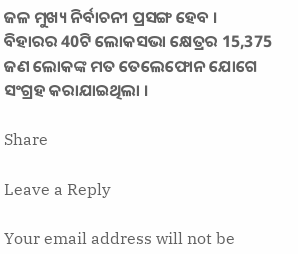ଜଳ ମୁଖ୍ୟ ନିର୍ବାଚନୀ ପ୍ରସଙ୍ଗ ହେବ । ବିହାରର 40ଟି ଲୋକସଭା କ୍ଷେତ୍ରର 15,375 ଜଣ ଲୋକଙ୍କ ମତ ତେଲେଫୋନ ଯୋଗେ ସଂଗ୍ରହ କରାଯାଇଥିଲା ।

Share

Leave a Reply

Your email address will not be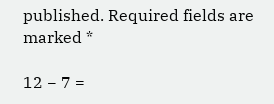published. Required fields are marked *

12 − 7 =